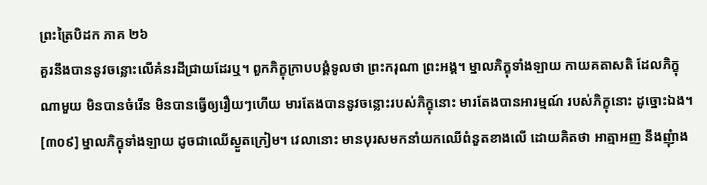ព្រះត្រៃបិដក ភាគ ២៦
គួរនឹងបាននូវចន្លោះលើគំនរដីជ្រាយដែរឬ។ ពួកភិក្ខុក្រាបបង្គំទូលថា ព្រះករុណា ព្រះអង្គ។ ម្នាលភិក្ខុទាំងឡាយ កាយគតាសតិ ដែលភិក្ខុណាមួយ មិនបានចំរើន មិនបានធ្វើឲ្យរឿយៗហើយ មារតែងបាននូវចន្លោះរបស់ភិក្ខុនោះ មារតែងបានអារម្មណ៍ របស់ភិក្ខុនោះ ដូច្នោះឯង។
[៣០៩] ម្នាលភិក្ខុទាំងឡាយ ដូចជាឈើស្ងួតក្រៀម។ វេលានោះ មានបុរសមកនាំយកឈើពំនួតខាងលើ ដោយគិតថា អាត្មាអញ នឹងញុំាង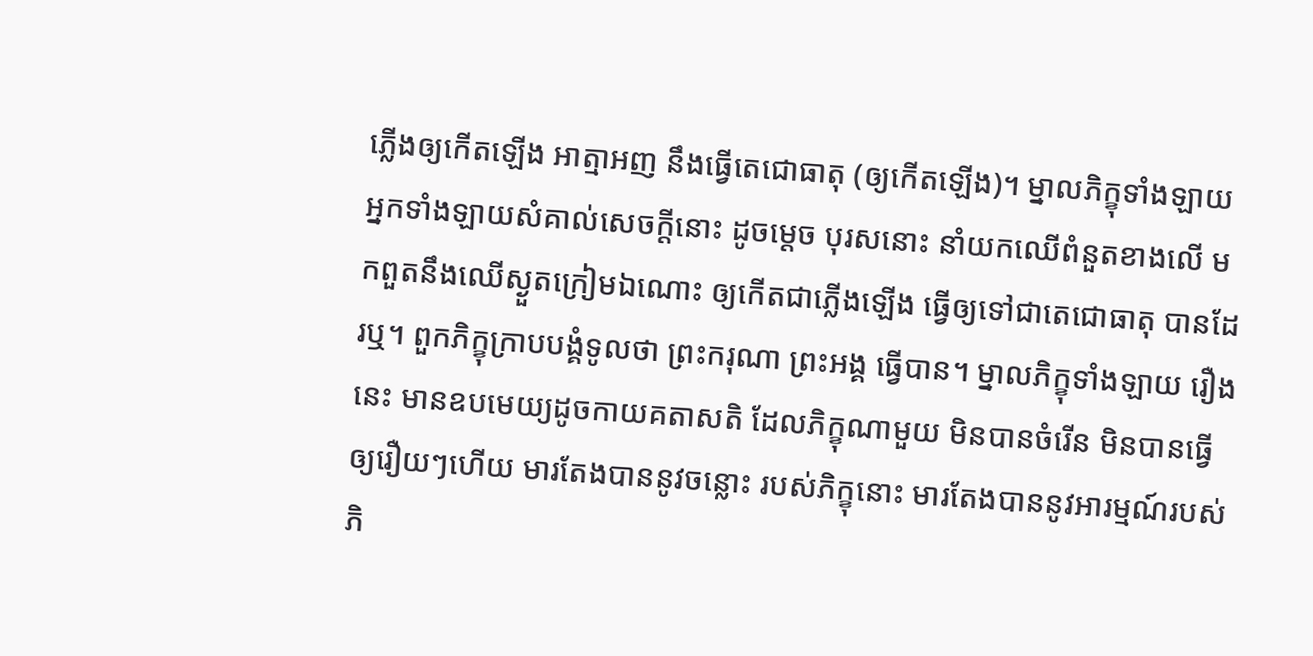ភ្លើងឲ្យកើតឡើង អាត្មាអញ នឹងធ្វើតេជោធាតុ (ឲ្យកើតឡើង)។ ម្នាលភិក្ខុទាំងឡាយ អ្នកទាំងឡាយសំគាល់សេចក្តីនោះ ដូចម្តេច បុរសនោះ នាំយកឈើពំនួតខាងលើ មកពួតនឹងឈើស្ងួតក្រៀមឯណោះ ឲ្យកើតជាភ្លើងឡើង ធ្វើឲ្យទៅជាតេជោធាតុ បានដែរឬ។ ពួកភិក្ខុក្រាបបង្គំទូលថា ព្រះករុណា ព្រះអង្គ ធ្វើបាន។ ម្នាលភិក្ខុទាំងឡាយ រឿងនេះ មានឧបមេយ្យដូចកាយគតាសតិ ដែលភិក្ខុណាមួយ មិនបានចំរើន មិនបានធ្វើឲ្យរឿយៗហើយ មារតែងបាននូវចន្លោះ របស់ភិក្ខុនោះ មារតែងបាននូវអារម្មណ៍របស់ភិ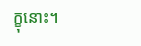ក្ខុនោះ។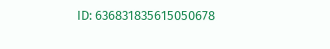ID: 636831835615050678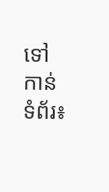ទៅកាន់ទំព័រ៖